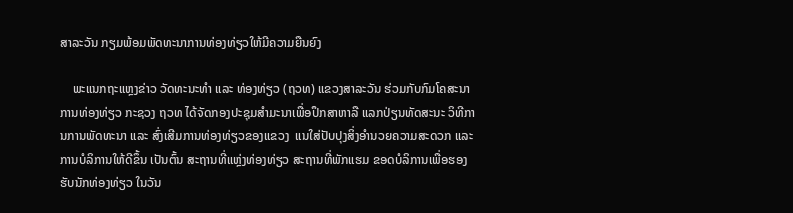ສາລະວັນ ກຽມພ້ອມພັດທະນາການທ່ອງທ່ຽວໃຫ້ມີຄວາມຍືນຍົງ

    ພະແນກຖະແຫຼງຂ່າວ ວັດທະນະທໍາ ແລະ ທ່ອງທ່ຽວ (ຖວທ) ແຂວງສາລະວັນ ຮ່ວມກັບກົມໂຄສະນາການທ່ອງທ່ຽວ ກະຊວງ ຖວທ ໄດ້ຈັດກອງປະຊຸມສໍາມະນາເພື່ອປຶກສາຫາລື ແລກປ່ຽນທັດສະນະ ວິທີການການພັດທະນາ ແລະ ສົ່ງເສີມການທ່ອງທ່ຽວຂອງແຂວງ  ແນໃສ່ປັບປຸງສິ່ງອໍານວຍຄວາມສະດວກ ແລະ ການບໍລິການໃຫ້ດີຂຶ້ນ ເປັນຕົ້ນ ສະຖານທີ່ແຫຼ່ງທ່ອງທ່ຽວ ສະຖານທີ່ພັກແຮມ ຂອດບໍລິການເພື່ອຮອງຮັບນັກທ່ອງທ່ຽວ ໃນວັນ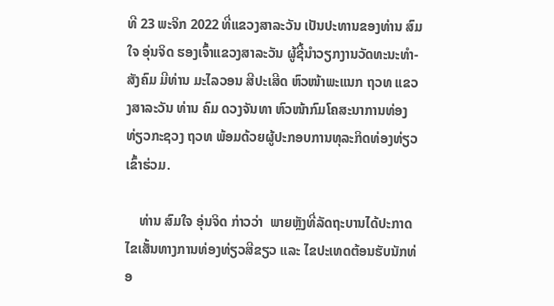ທີ 23 ພະຈິກ 2022 ທີ່ແຂວງສາລະວັນ ເປັນປະທານຂອງທ່ານ ສົມໃຈ ອຸ່ນຈິດ ຮອງເຈົ້າແຂວງສາລະວັນ ຜູ້ຊີ້ນໍາວຽກງານວັດທະນະທຳ-ສັງຄົມ ມີທ່ານ ມະໄລວອນ ສີປະເສີດ ຫົວໜ້າພະແນກ ຖວທ ແຂວງສາລະວັນ ທ່ານ ຄົມ ດວງຈັນທາ ຫົວໜ້າກົມໂຄສະນາການທ່ອງທ່ຽວກະຊວງ ຖວທ ພ້ອມດ້ວຍຜູ້ປະກອບການທຸລະກິດທ່ອງທ່ຽວເຂົ້າຮ່ວມ.

    ທ່ານ ສົມໃຈ ອຸ່ນຈິດ ກ່າວວ່າ  ພາຍຫຼັງທີ່ລັດຖະບານໄດ້ປະກາດໄຂເສັ້ນທາງການທ່ອງທ່ຽວສີຂຽວ ແລະ ໄຂປະເທດຕ້ອນຮັບນັກທ່ອ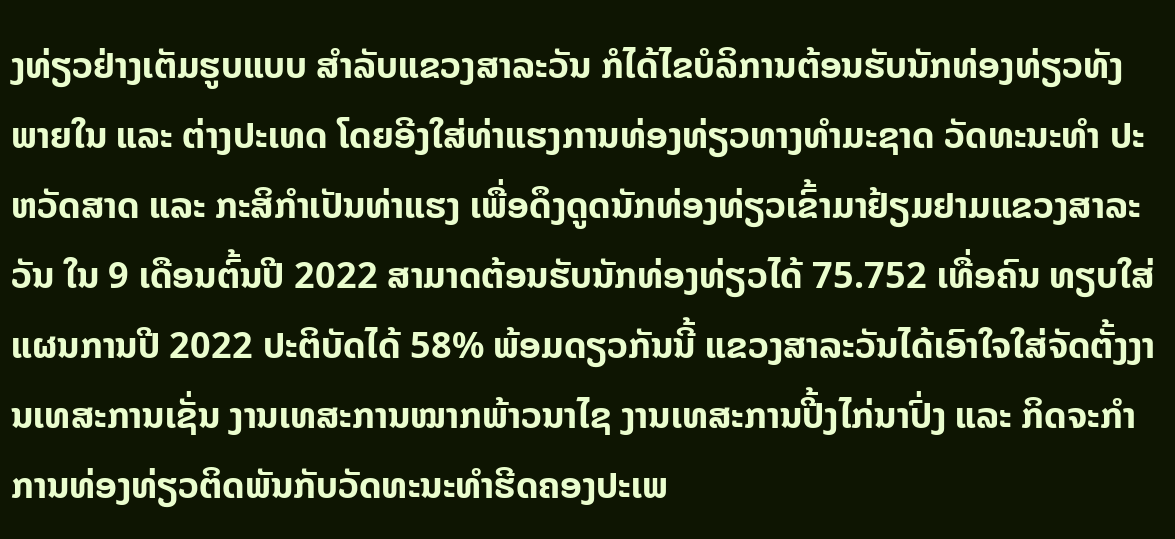ງທ່ຽວຢ່າງເຕັມຮູບແບບ ສໍາລັບແຂວງສາລະວັນ ກໍໄດ້ໄຂບໍລິການຕ້ອນຮັບນັກທ່ອງທ່ຽວທັງພາຍໃນ ແລະ ຕ່າງປະເທດ ໂດຍອີງໃສ່ທ່າແຮງການທ່ອງທ່ຽວທາງທໍາມະຊາດ ວັດທະນະທໍາ ປະຫວັດສາດ ແລະ ກະສິກໍາເປັນທ່າແຮງ ເພື່ອດຶງດູດນັກທ່ອງທ່ຽວເຂົ້າມາຢ້ຽມຢາມແຂວງສາລະວັນ ໃນ 9 ເດືອນຕົ້ນປີ 2022 ສາມາດຕ້ອນຮັບນັກທ່ອງທ່ຽວໄດ້ 75.752 ເທື່ອຄົນ ທຽບໃສ່ແຜນການປີ 2022 ປະຕິບັດໄດ້ 58% ພ້ອມດຽວກັນນີ້ ແຂວງສາລະວັນໄດ້ເອົາໃຈໃສ່ຈັດຕັ້ງງານເທສະການເຊັ່ນ ງານເທສະການໝາກພ້າວນາໄຊ ງານເທສະການປີ້ງໄກ່ນາປົ່ງ ແລະ ກິດຈະກໍາການທ່ອງທ່ຽວຕິດພັນກັບວັດທະນະທໍາຮີດຄອງປະເພ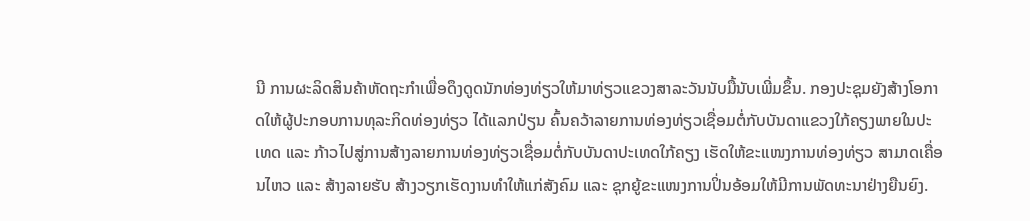ນີ ການຜະລິດສິນຄ້າຫັດຖະກໍາເພື່ອດຶງດູດນັກທ່ອງທ່ຽວໃຫ້ມາທ່ຽວແຂວງສາລະວັນນັບມື້ນັບເພີ່ມຂຶ້ນ. ກອງປະຊຸມຍັງສ້າງໂອກາດໃຫ້ຜູ້ປະກອບການທຸລະກິດທ່ອງທ່ຽວ ໄດ້ແລກປ່ຽນ ຄົ້ນຄວ້າລາຍການທ່ອງທ່ຽວເຊື່ອມຕໍ່ກັບບັນດາແຂວງໃກ້ຄຽງພາຍໃນປະເທດ ແລະ ກ້າວໄປສູ່ການສ້າງລາຍການທ່ອງທ່ຽວເຊື່ອມຕໍ່ກັບບັນດາປະເທດໃກ້ຄຽງ ເຮັດໃຫ້ຂະແໜງການທ່ອງທ່ຽວ ສາມາດເຄື່ອນໄຫວ ແລະ ສ້າງລາຍຮັບ ສ້າງວຽກເຮັດງານທໍາໃຫ້ແກ່ສັງຄົມ ແລະ ຊຸກຍູ້ຂະແໜງການປິ່ນອ້ອມໃຫ້ມີການພັດທະນາຢ່າງຍືນຍົງ.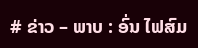# ຂ່າວ – ພາບ : ອົ່ນ ໄຟສົມ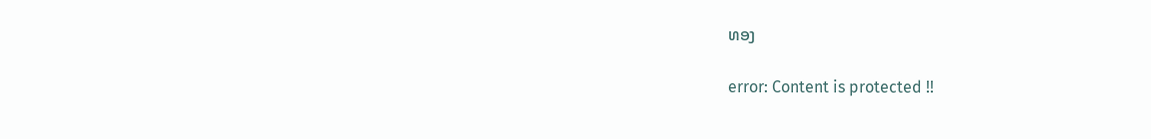ທອງ

error: Content is protected !!